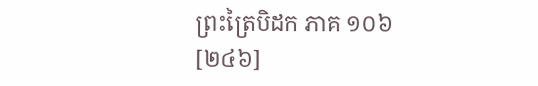ព្រះត្រៃបិដក ភាគ ១០៦
[២៤៦]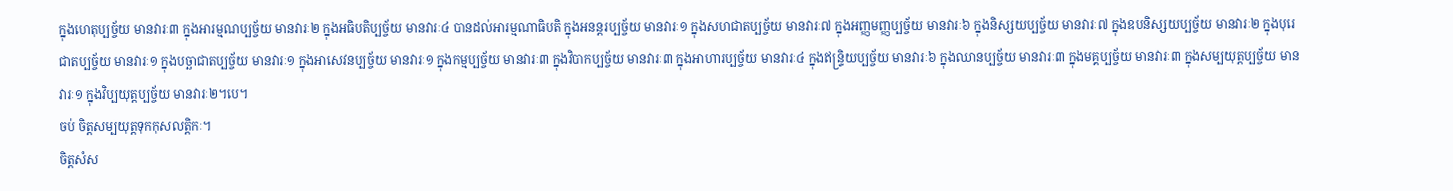ក្នុងហេតុប្បច្ច័យ មានវារៈ៣ ក្នុងអារម្មណប្បច្ច័យ មានវារៈ២ ក្នុងអធិបតិប្បច្ច័យ មានវារៈ៤ បានដល់អារម្មណាធិបតិ ក្នុងអនន្តរប្បច្ច័យ មានវារៈ១ ក្នុងសហជាតប្បច្ច័យ មានវារៈ៧ ក្នុងអញ្ញមញ្ញប្បច្ច័យ មានវារៈ៦ ក្នុងនិស្សយប្បច្ច័យ មានវារៈ៧ ក្នុងឧបនិស្សយប្បច្ច័យ មានវារៈ២ ក្នុងបុរេជាតប្បច្ច័យ មានវារៈ១ ក្នុងបច្ឆាជាតប្បច្ច័យ មានវារៈ១ ក្នុងអាសេវនប្បច្ច័យ មានវារៈ១ ក្នុងកម្មប្បច្ច័យ មានវារៈ៣ ក្នុងវិបាកប្បច្ច័យ មានវារៈ៣ ក្នុងអាហារប្បច្ច័យ មានវារៈ៤ ក្នុងឥន្រ្ទិយប្បច្ច័យ មានវារៈ៦ ក្នុងឈានប្បច្ច័យ មានវារៈ៣ ក្នុងមគ្គប្បច្ច័យ មានវារៈ៣ ក្នុងសម្បយុត្តប្បច្ច័យ មានវារៈ១ ក្នុងវិប្បយុត្តប្បច្ច័យ មានវារៈ២។បេ។
ចប់ ចិត្តសម្បយុត្តទុកកុសលត្តិកៈ។
ចិត្តសំស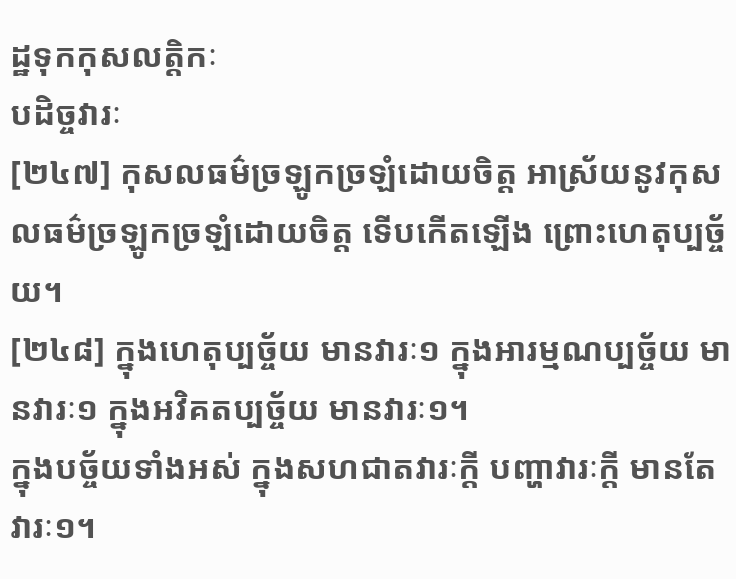ដ្ឋទុកកុសលត្តិកៈ
បដិច្ចវារៈ
[២៤៧] កុសលធម៌ច្រឡូកច្រឡំដោយចិត្ត អាស្រ័យនូវកុសលធម៌ច្រឡូកច្រឡំដោយចិត្ត ទើបកើតឡើង ព្រោះហេតុប្បច្ច័យ។
[២៤៨] ក្នុងហេតុប្បច្ច័យ មានវារៈ១ ក្នុងអារម្មណប្បច្ច័យ មានវារៈ១ ក្នុងអវិគតប្បច្ច័យ មានវារៈ១។
ក្នុងបច្ច័យទាំងអស់ ក្នុងសហជាតវារៈក្តី បញ្ហាវារៈក្តី មានតែវារៈ១។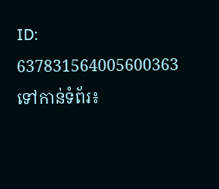ID: 637831564005600363
ទៅកាន់ទំព័រ៖